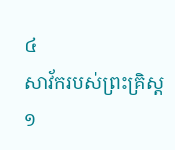៤
សាវ័ករបស់ព្រះគ្រិស្ដ
១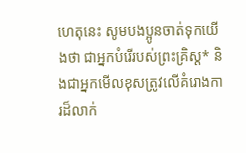ហេតុនេះ សូមបងប្អូនចាត់ទុកយើងថា ជាអ្នកបំរើរបស់ព្រះគ្រិស្ដ* និងជាអ្នកមើលខុសត្រូវលើគំរោងការដ៏លាក់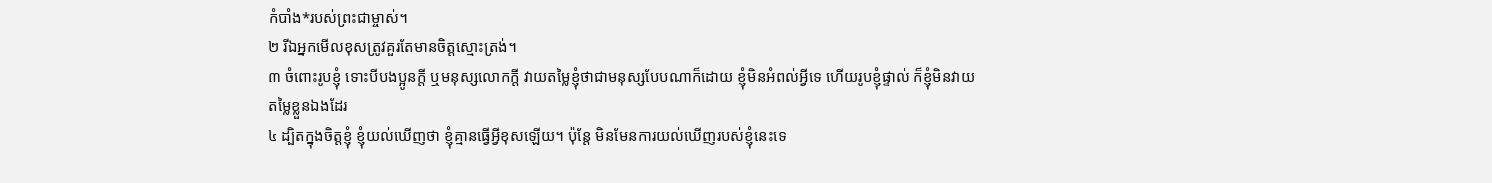កំបាំង*របស់ព្រះជាម្ចាស់។
២ រីឯអ្នកមើលខុសត្រូវគួរតែមានចិត្តស្មោះត្រង់។
៣ ចំពោះរូបខ្ញុំ ទោះបីបងប្អូនក្ដី ឬមនុស្សលោកក្ដី វាយតម្លៃខ្ញុំថាជាមនុស្សបែបណាក៏ដោយ ខ្ញុំមិនអំពល់អ្វីទេ ហើយរូបខ្ញុំផ្ទាល់ ក៏ខ្ញុំមិនវាយតម្លៃខ្លួនឯងដែរ
៤ ដ្បិតក្នុងចិត្តខ្ញុំ ខ្ញុំយល់ឃើញថា ខ្ញុំគ្មានធ្វើអ្វីខុសឡើយ។ ប៉ុន្តែ មិនមែនការយល់ឃើញរបស់ខ្ញុំនេះទេ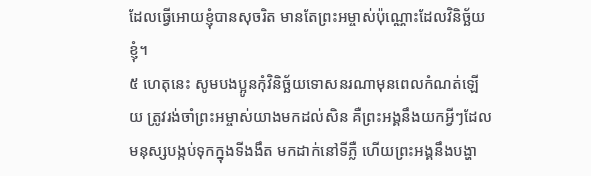ដែលធ្វើអោយខ្ញុំបានសុចរិត មានតែព្រះអម្ចាស់ប៉ុណ្ណោះដែលវិនិច្ឆ័យខ្ញុំ។
៥ ហេតុនេះ សូមបងប្អូនកុំវិនិច្ឆ័យទោសនរណាមុនពេលកំណត់ឡើយ ត្រូវរង់ចាំព្រះអម្ចាស់យាងមកដល់សិន គឺព្រះអង្គនឹងយកអ្វីៗដែលមនុស្សបង្កប់ទុកក្នុងទីងងឹត មកដាក់នៅទីភ្លឺ ហើយព្រះអង្គនឹងបង្ហា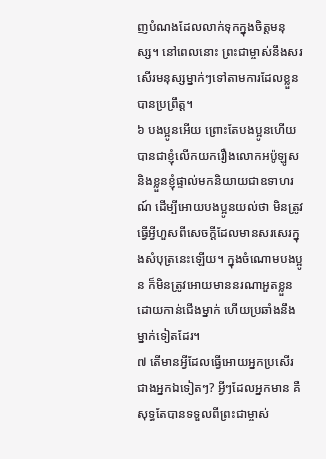ញបំណងដែលលាក់ទុកក្នុងចិត្តមនុស្ស។ នៅពេលនោះ ព្រះជាម្ចាស់នឹងសរសើរមនុស្សម្នាក់ៗទៅតាមការដែលខ្លួនបានប្រព្រឹត្ត។
៦ បងប្អូនអើយ ព្រោះតែបងប្អូនហើយ បានជាខ្ញុំលើកយករឿងលោកអប៉ូឡូស និងខ្លួនខ្ញុំផ្ទាល់មកនិយាយជាឧទាហរណ៍ ដើម្បីអោយបងប្អូនយល់ថា មិនត្រូវធ្វើអ្វីហួសពីសេចក្ដីដែលមានសរសេរក្នុងសំបុត្រនេះឡើយ។ ក្នុងចំណោមបងប្អូន ក៏មិនត្រូវអោយមាននរណាអួតខ្លួនដោយកាន់ជើងម្នាក់ ហើយប្រឆាំងនឹងម្នាក់ទៀតដែរ។
៧ តើមានអ្វីដែលធ្វើអោយអ្នកប្រសើរជាងអ្នកឯទៀតៗ? អ្វីៗដែលអ្នកមាន គឺសុទ្ធតែបានទទួលពីព្រះជាម្ចាស់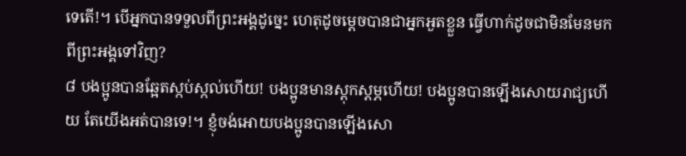ទេតើ!។ បើអ្នកបានទទួលពីព្រះអង្គដូច្នេះ ហេតុដូចម្ដេចបានជាអ្នកអួតខ្លួន ធ្វើហាក់ដូចជាមិនមែនមកពីព្រះអង្គទៅវិញ?
៨ បងប្អូនបានឆ្អែតស្កប់ស្កល់ហើយ! បងប្អូនមានស្ដុកស្ដម្ភហើយ! បងប្អូនបានឡើងសោយរាជ្យហើយ តែយើងអត់បានទេ!។ ខ្ញុំចង់អោយបងប្អូនបានឡើងសោ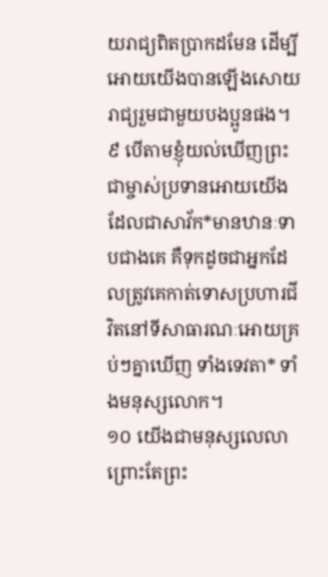យរាជ្យពិតប្រាកដមែន ដើម្បីអោយយើងបានឡើងសោយរាជ្យរួមជាមួយបងប្អូនផង។
៩ បើតាមខ្ញុំយល់ឃើញព្រះជាម្ចាស់ប្រទានអោយយើង ដែលជាសាវ័ក*មានឋានៈទាបជាងគេ គឺទុកដូចជាអ្នកដែលត្រូវគេកាត់ទោសប្រហារជីវិតនៅទីសាធារណៈអោយគ្រប់ៗគ្នាឃើញ ទាំងទេវតា* ទាំងមនុស្សលោក។
១០ យើងជាមនុស្សលេលា ព្រោះតែព្រះ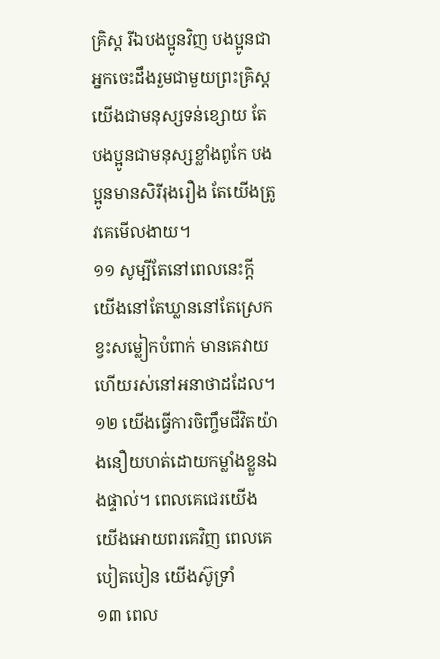គ្រិស្ដ រីឯបងប្អូនវិញ បងប្អូនជាអ្នកចេះដឹងរួមជាមួយព្រះគ្រិស្ដ យើងជាមនុស្សទន់ខ្សោយ តែបងប្អូនជាមនុស្សខ្លាំងពូកែ បងប្អូនមានសិរីរុងរឿង តែយើងត្រូវគេមើលងាយ។
១១ សូម្បីតែនៅពេលនេះក្ដី យើងនៅតែឃ្លាននៅតែស្រេក ខ្វះសម្លៀកបំពាក់ មានគេវាយ ហើយរស់នៅអនាថាដដែល។
១២ យើងធ្វើការចិញ្ចឹមជីវិតយ៉ាងនឿយហត់ដោយកម្លាំងខ្លួនឯងផ្ទាល់។ ពេលគេជេរយើង យើងអោយពរគេវិញ ពេលគេបៀតបៀន យើងស៊ូទ្រាំ
១៣ ពេល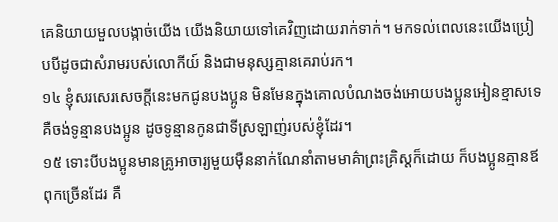គេនិយាយមួលបង្កាច់យើង យើងនិយាយទៅគេវិញដោយរាក់ទាក់។ មកទល់ពេលនេះយើងប្រៀបបីដូចជាសំរាមរបស់លោកីយ៍ និងជាមនុស្សគ្មានគេរាប់រក។
១៤ ខ្ញុំសរសេរសេចក្ដីនេះមកជូនបងប្អូន មិនមែនក្នុងគោលបំណងចង់អោយបងប្អូនអៀនខ្មាសទេ គឺចង់ទូន្មានបងប្អូន ដូចទូន្មានកូនជាទីស្រឡាញ់របស់ខ្ញុំដែរ។
១៥ ទោះបីបងប្អូនមានគ្រូអាចារ្យមួយម៉ឺននាក់ណែនាំតាមមាគ៌ាព្រះគ្រិស្ដក៏ដោយ ក៏បងប្អូនគ្មានឪពុកច្រើនដែរ គឺ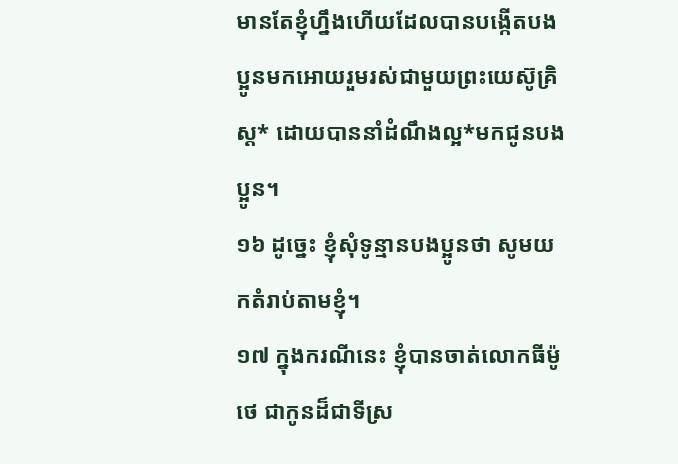មានតែខ្ញុំហ្នឹងហើយដែលបានបង្កើតបងប្អូនមកអោយរួមរស់ជាមួយព្រះយេស៊ូគ្រិស្ដ* ដោយបាននាំដំណឹងល្អ*មកជូនបងប្អូន។
១៦ ដូច្នេះ ខ្ញុំសុំទូន្មានបងប្អូនថា សូមយកតំរាប់តាមខ្ញុំ។
១៧ ក្នុងករណីនេះ ខ្ញុំបានចាត់លោកធីម៉ូថេ ជាកូនដ៏ជាទីស្រ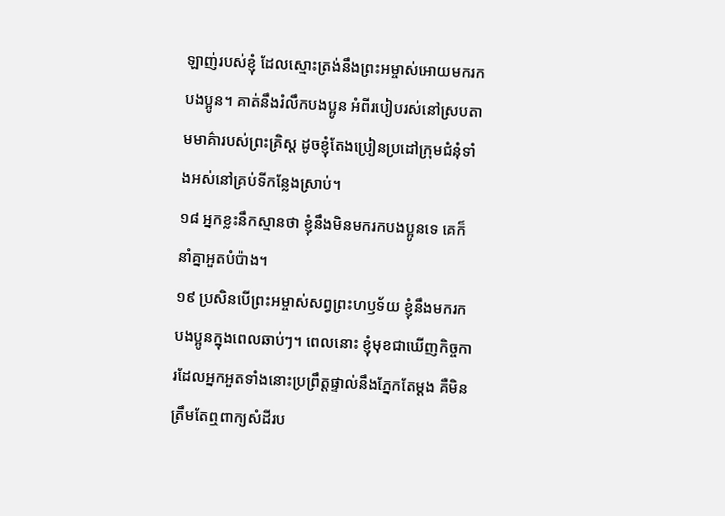ឡាញ់របស់ខ្ញុំ ដែលស្មោះត្រង់នឹងព្រះអម្ចាស់អោយមករកបងប្អូន។ គាត់នឹងរំលឹកបងប្អូន អំពីរបៀបរស់នៅស្របតាមមាគ៌ារបស់ព្រះគ្រិស្ដ ដូចខ្ញុំតែងប្រៀនប្រដៅក្រុមជំនុំទាំងអស់នៅគ្រប់ទីកន្លែងស្រាប់។
១៨ អ្នកខ្លះនឹកស្មានថា ខ្ញុំនឹងមិនមករកបងប្អូនទេ គេក៏នាំគ្នាអួតបំប៉ាង។
១៩ ប្រសិនបើព្រះអម្ចាស់សព្វព្រះហឫទ័យ ខ្ញុំនឹងមករកបងប្អូនក្នុងពេលឆាប់ៗ។ ពេលនោះ ខ្ញុំមុខជាឃើញកិច្ចការដែលអ្នកអួតទាំងនោះប្រព្រឹត្តផ្ទាល់នឹងភ្នែកតែម្ដង គឺមិនត្រឹមតែឮពាក្យសំដីរប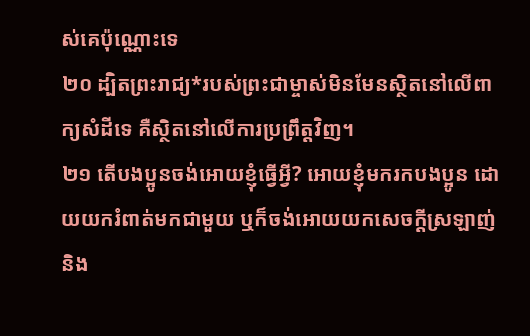ស់គេប៉ុណ្ណោះទេ
២០ ដ្បិតព្រះរាជ្យ*របស់ព្រះជាម្ចាស់មិនមែនស្ថិតនៅលើពាក្យសំដីទេ គឺស្ថិតនៅលើការប្រព្រឹត្តវិញ។
២១ តើបងប្អូនចង់អោយខ្ញុំធ្វើអ្វី? អោយខ្ញុំមករកបងប្អូន ដោយយករំពាត់មកជាមួយ ឬក៏ចង់អោយយកសេចក្ដីស្រឡាញ់ និង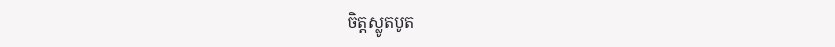ចិត្តស្លូតបូត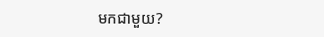មកជាមួយ?